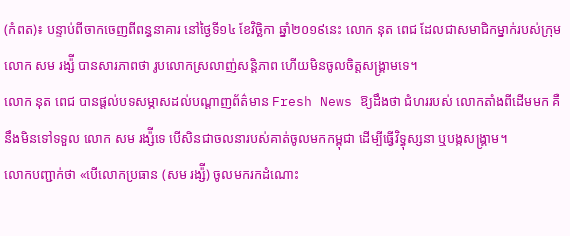(កំពត)៖ បន្ទាប់ពីចាកចេញពីពន្ធនាគារ នៅថ្ងៃទី១៤ ខែវិច្ឆិកា ឆ្នាំ២០១៩នេះ លោក នុត ពេជ ដែលជាសមាជិកម្នាក់របស់ក្រុម លោក សម រង្ស៉ី បានសារភាពថា រូបលោកស្រលាញ់សន្តិភាព ហើយមិនចូលចិត្តសង្រ្គាមទេ។
លោក នុត ពេជ បានផ្តល់បទសម្ភាសដល់បណ្តាញព័ត៌មាន Fresh News ឱ្យដឹងថា ជំហររបស់ លោកតាំងពីដើមមក គឺនឹងមិនទៅទទួល លោក សម រង្ស៉ីទេ បើសិនជាចលនារបស់គាត់ចូលមកកម្ពុជា ដើម្បីធ្វើវិទ្ធុស្សនា ឬបង្កសង្រ្គាម។
លោកបញ្ជាក់ថា «បើលោកប្រធាន (សម រង្ស៉ី) ចូលមករកដំណោះ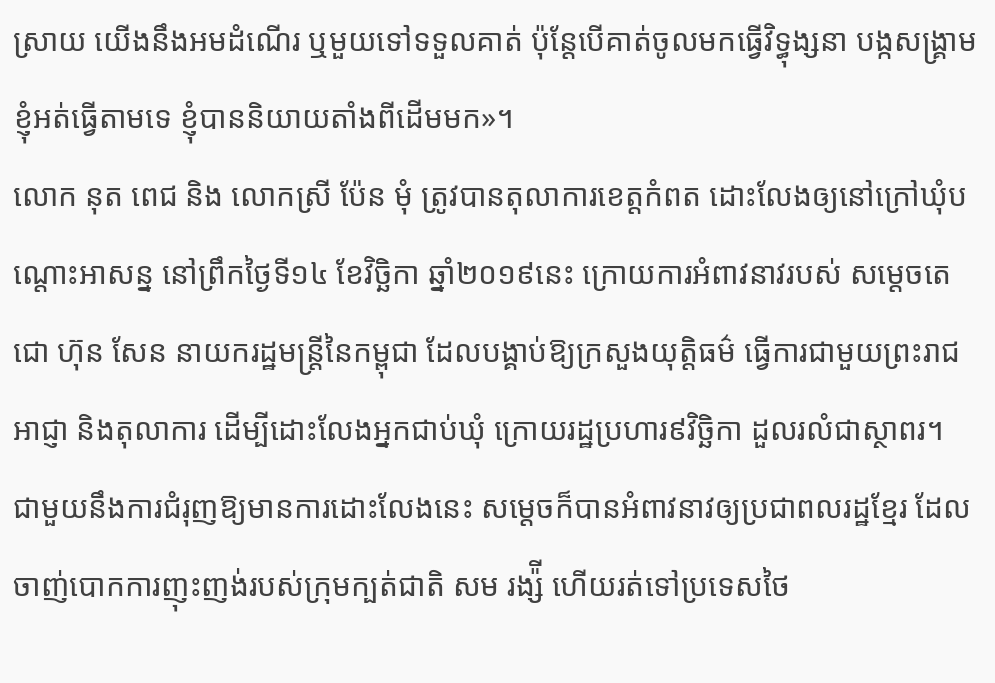ស្រាយ យើងនឹងអមដំណើរ ឬមួយទៅទទួលគាត់ ប៉ុន្តែបើគាត់ចូលមកធ្វើវិទ្ធុង្សនា បង្កសង្គ្រាម ខ្ញុំអត់ធ្វើតាមទេ ខ្ញុំបាននិយាយតាំងពីដើមមក»។
លោក នុត ពេជ និង លោកស្រី ប៉ែន មុំ ត្រូវបានតុលាការខេត្តកំពត ដោះលែងឲ្យនៅក្រៅឃុំបណ្ដោះអាសន្ន នៅព្រឹកថ្ងៃទី១៤ ខែវិច្ឆិកា ឆ្នាំ២០១៩នេះ ក្រោយការអំពាវនាវរបស់ សម្ដេចតេជោ ហ៊ុន សែន នាយករដ្ឋមន្ដ្រីនៃកម្ពុជា ដែលបង្គាប់ឱ្យក្រសួងយុត្តិធម៌ ធ្វើការជាមួយព្រះរាជអាជ្ញា និងតុលាការ ដើម្បីដោះលែងអ្នកជាប់ឃុំ ក្រោយរដ្ឋប្រហារ៩វិច្ឆិកា ដួលរលំជាស្ថាពរ។
ជាមួយនឹងការជំរុញឱ្យមានការដោះលែងនេះ សម្តេចក៏បានអំពាវនាវឲ្យប្រជាពលរដ្ឋខ្មែរ ដែលចាញ់បោកការញុះញង់របស់ក្រុមក្បត់ជាតិ សម រង្ស៉ី ហើយរត់ទៅប្រទេសថៃ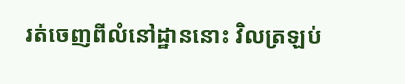រត់ចេញពីលំនៅដ្ឋាននោះ វិលត្រឡប់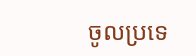ចូលប្រទេ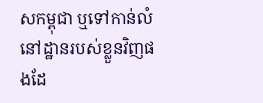សកម្ពុជា ឬទៅកាន់លំនៅដ្ឋានរបស់ខ្លួនវិញផងដែ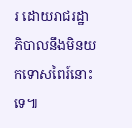រ ដោយរាជរដ្ឋាភិបាលនឹងមិនយកទោសពៃរ៍នោះទេ៕